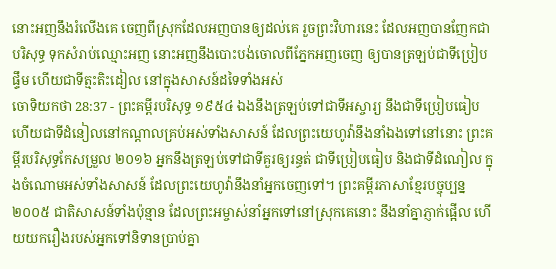នោះអញនឹងរំលើងគេ ចេញពីស្រុកដែលអញបានឲ្យដល់គេ រួចព្រះវិហារនេះ ដែលអញបានញែកជាបរិសុទ្ធ ទុកសំរាប់ឈ្មោះអញ នោះអញនឹងបោះបង់ចោលពីភ្នែកអញចេញ ឲ្យបានត្រឡប់ជាទីប្រៀបផ្ទឹម ហើយជាទីត្មះតិះដៀល នៅក្នុងសាសន៍ដទៃទាំងអស់
ចោទិយកថា 28:37 - ព្រះគម្ពីរបរិសុទ្ធ ១៩៥៤ ឯងនឹងត្រឡប់ទៅជាទីអស្ចារ្យ នឹងជាទីប្រៀបធៀប ហើយជាទីដំនៀលនៅកណ្តាលគ្រប់អស់ទាំងសាសន៍ ដែលព្រះយេហូវ៉ានឹងនាំឯងទៅនៅនោះ ព្រះគម្ពីរបរិសុទ្ធកែសម្រួល ២០១៦ អ្នកនឹងត្រឡប់ទៅជាទីគួរឲ្យរន្ធត់ ជាទីប្រៀបធៀប និងជាទីដំណៀល ក្នុងចំណោមអស់ទាំងសាសន៍ ដែលព្រះយេហូវ៉ានឹងនាំអ្នកចេញទៅ។ ព្រះគម្ពីរភាសាខ្មែរបច្ចុប្បន្ន ២០០៥ ជាតិសាសន៍ទាំងប៉ុន្មាន ដែលព្រះអម្ចាស់នាំអ្នកទៅនៅស្រុកគេនោះ នឹងនាំគ្នាភ្ញាក់ផ្អើល ហើយយករឿងរបស់អ្នកទៅនិទានប្រាប់គ្នា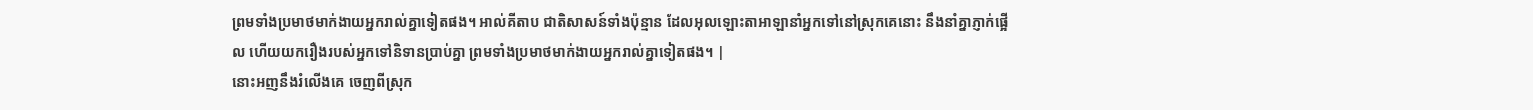ព្រមទាំងប្រមាថមាក់ងាយអ្នករាល់គ្នាទៀតផង។ អាល់គីតាប ជាតិសាសន៍ទាំងប៉ុន្មាន ដែលអុលឡោះតាអាឡានាំអ្នកទៅនៅស្រុកគេនោះ នឹងនាំគ្នាភ្ញាក់ផ្អើល ហើយយករឿងរបស់អ្នកទៅនិទានប្រាប់គ្នា ព្រមទាំងប្រមាថមាក់ងាយអ្នករាល់គ្នាទៀតផង។ |
នោះអញនឹងរំលើងគេ ចេញពីស្រុក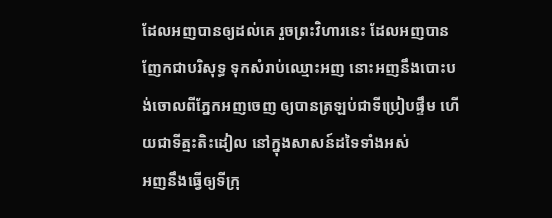ដែលអញបានឲ្យដល់គេ រួចព្រះវិហារនេះ ដែលអញបានញែកជាបរិសុទ្ធ ទុកសំរាប់ឈ្មោះអញ នោះអញនឹងបោះបង់ចោលពីភ្នែកអញចេញ ឲ្យបានត្រឡប់ជាទីប្រៀបផ្ទឹម ហើយជាទីត្មះតិះដៀល នៅក្នុងសាសន៍ដទៃទាំងអស់
អញនឹងធ្វើឲ្យទីក្រុ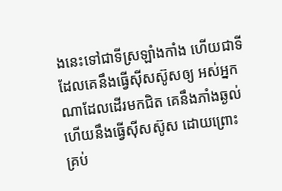ងនេះទៅជាទីស្រឡាំងកាំង ហើយជាទីដែលគេនឹងធ្វើស៊ីសស៊ូសឲ្យ អស់អ្នកណាដែលដើរមកជិត គេនឹងភាំងឆ្ងល់ ហើយនឹងធ្វើស៊ីសស៊ូស ដោយព្រោះគ្រប់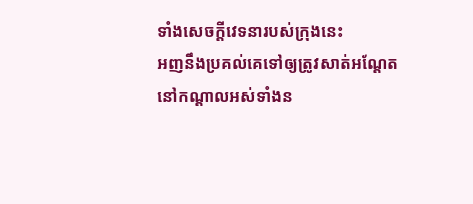ទាំងសេចក្ដីវេទនារបស់ក្រុងនេះ
អញនឹងប្រគល់គេទៅឲ្យត្រូវសាត់អណ្តែត នៅកណ្តាលអស់ទាំងន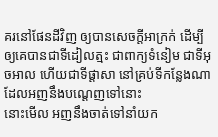គរនៅផែនដីវិញ ឲ្យបានសេចក្ដីអាក្រក់ ដើម្បីឲ្យគេបានជាទីដៀលត្មះ ជាពាក្យទំនៀម ជាទីអុចអាល ហើយជាទីផ្តាសា នៅគ្រប់ទីកន្លែងណាដែលអញនឹងបណ្តេញទៅនោះ
នោះមើល អញនឹងចាត់ទៅនាំយក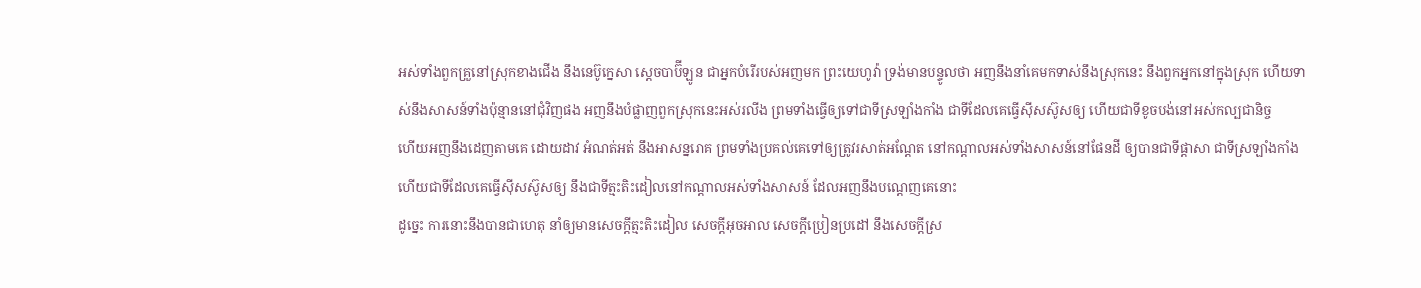អស់ទាំងពួកគ្រួនៅស្រុកខាងជើង នឹងនេប៊ូក្នេសា ស្តេចបាប៊ីឡូន ជាអ្នកបំរើរបស់អញមក ព្រះយេហូវ៉ា ទ្រង់មានបន្ទូលថា អញនឹងនាំគេមកទាស់នឹងស្រុកនេះ នឹងពួកអ្នកនៅក្នុងស្រុក ហើយទាស់នឹងសាសន៍ទាំងប៉ុន្មាននៅជុំវិញផង អញនឹងបំផ្លាញពួកស្រុកនេះអស់រលីង ព្រមទាំងធ្វើឲ្យទៅជាទីស្រឡាំងកាំង ជាទីដែលគេធ្វើស៊ីសស៊ូសឲ្យ ហើយជាទីខូចបង់នៅអស់កល្បជានិច្ច
ហើយអញនឹងដេញតាមគេ ដោយដាវ អំណត់អត់ នឹងអាសន្នរោគ ព្រមទាំងប្រគល់គេទៅឲ្យត្រូវរសាត់អណ្តែត នៅកណ្តាលអស់ទាំងសាសន៍នៅផែនដី ឲ្យបានជាទីផ្តាសា ជាទីស្រឡាំងកាំង ហើយជាទីដែលគេធ្វើស៊ីសស៊ូសឲ្យ នឹងជាទីត្មះតិះដៀលនៅកណ្តាលអស់ទាំងសាសន៍ ដែលអញនឹងបណ្តេញគេនោះ
ដូច្នេះ ការនោះនឹងបានជាហេតុ នាំឲ្យមានសេចក្ដីត្មះតិះដៀល សេចក្ដីអុចអាល សេចក្ដីប្រៀនប្រដៅ នឹងសេចក្ដីស្រ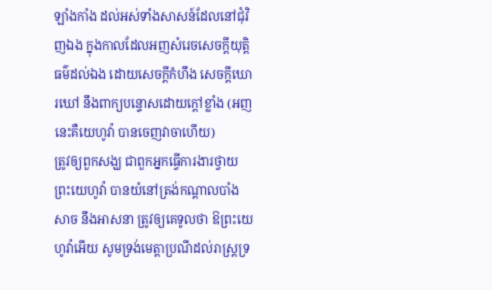ឡាំងកាំង ដល់អស់ទាំងសាសន៍ដែលនៅជុំវិញឯង ក្នុងកាលដែលអញសំរេចសេចក្ដីយុត្តិធម៌ដល់ឯង ដោយសេចក្ដីកំហឹង សេចក្ដីឃោរឃៅ នឹងពាក្យបន្ទោសដោយក្តៅខ្លាំង (អញនេះគឺយេហូវ៉ា បានចេញវាចាហើយ)
ត្រូវឲ្យពួកសង្ឃ ជាពួកអ្នកធ្វើការងារថ្វាយព្រះយេហូវ៉ា បានយំនៅត្រង់កណ្តាលបាំងសាច នឹងអាសនា ត្រូវឲ្យគេទូលថា ឱព្រះយេហូវ៉ាអើយ សូមទ្រង់មេត្តាប្រណីដល់រាស្ត្រទ្រ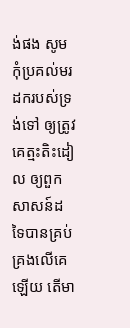ង់ផង សូមកុំប្រគល់មរដករបស់ទ្រង់ទៅ ឲ្យត្រូវគេត្មះតិះដៀល ឲ្យពួកសាសន៍ដទៃបានគ្រប់គ្រងលើគេឡើយ តើមា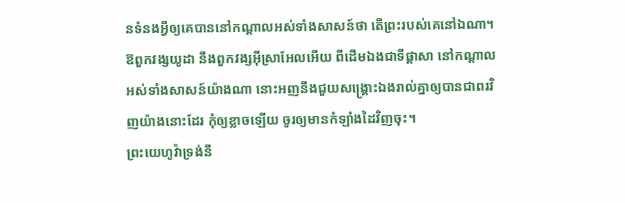នទំនងអ្វីឲ្យគេបាននៅកណ្តាលអស់ទាំងសាសន៍ថា តើព្រះរបស់គេនៅឯណា។
ឱពួកវង្សយូដា នឹងពួកវង្សអ៊ីស្រាអែលអើយ ពីដើមឯងជាទីផ្តាសា នៅកណ្តាលអស់ទាំងសាសន៍យ៉ាងណា នោះអញនឹងជួយសង្គ្រោះឯងរាល់គ្នាឲ្យបានជាពរវិញយ៉ាងនោះដែរ កុំឲ្យខ្លាចឡើយ ចូរឲ្យមានកំឡាំងដៃវិញចុះ។
ព្រះយេហូវ៉ាទ្រង់នឹ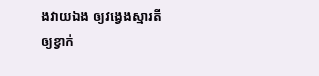ងវាយឯង ឲ្យវង្វេងស្មារតី ឲ្យខ្វាក់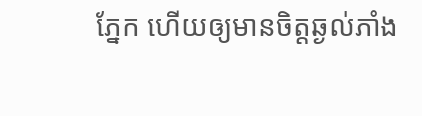ភ្នែក ហើយឲ្យមានចិត្តឆ្ងល់ភាំង